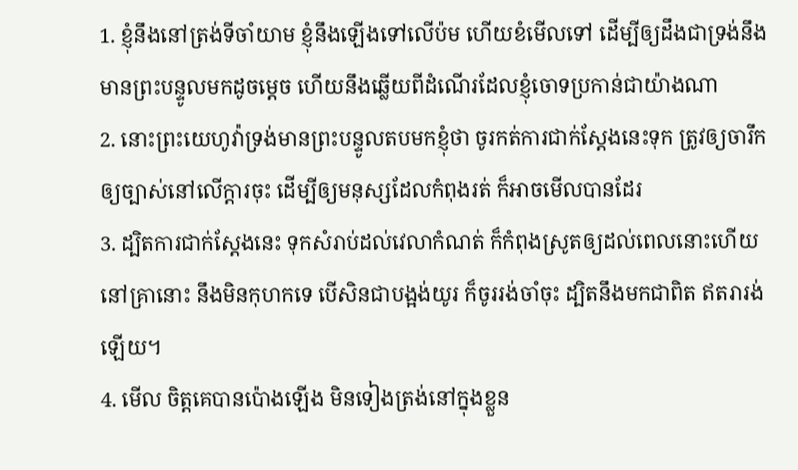1. ខ្ញុំនឹងនៅត្រង់ទីចាំយាម ខ្ញុំនឹងឡើងទៅលើប៉ម ហើយខំមើលទៅ ដើម្បីឲ្យដឹងជាទ្រង់នឹងមានព្រះបន្ទូលមកដូចម្តេច ហើយនឹងឆ្លើយពីដំណើរដែលខ្ញុំចោទប្រកាន់ជាយ៉ាងណា
2. នោះព្រះយេហូវ៉ាទ្រង់មានព្រះបន្ទូលតបមកខ្ញុំថា ចូរកត់ការជាក់ស្តែងនេះទុក ត្រូវឲ្យចារឹកឲ្យច្បាស់នៅលើក្តារចុះ ដើម្បីឲ្យមនុស្សដែលកំពុងរត់ ក៏អាចមើលបានដែរ
3. ដ្បិតការជាក់ស្តែងនេះ ទុកសំរាប់ដល់វេលាកំណត់ ក៏កំពុងស្រូតឲ្យដល់ពេលនោះហើយ នៅគ្រានោះ នឹងមិនកុហកទេ បើសិនជាបង្អង់យូរ ក៏ចូររង់ចាំចុះ ដ្បិតនឹងមកជាពិត ឥតរារង់ឡើយ។
4. មើល ចិត្តគេបានប៉ោងឡើង មិនទៀងត្រង់នៅក្នុងខ្លួន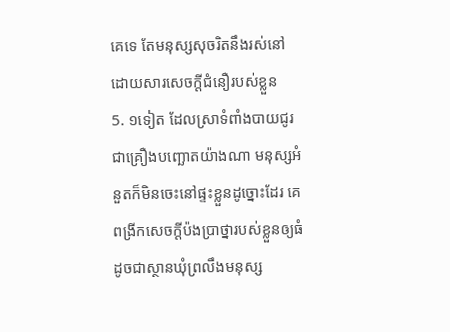គេទេ តែមនុស្សសុចរិតនឹងរស់នៅ ដោយសារសេចក្ដីជំនឿរបស់ខ្លួន
5. ១ទៀត ដែលស្រាទំពាំងបាយជូរជាគ្រឿងបញ្ឆោតយ៉ាងណា មនុស្សអំនួតក៏មិនចេះនៅផ្ទះខ្លួនដូច្នោះដែរ គេពង្រីកសេចក្ដីប៉ងប្រាថ្នារបស់ខ្លួនឲ្យធំដូចជាស្ថានឃុំព្រលឹងមនុស្ស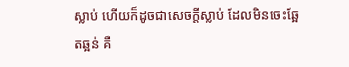ស្លាប់ ហើយក៏ដូចជាសេចក្ដីស្លាប់ ដែលមិនចេះឆ្អែតឆ្អន់ គឺ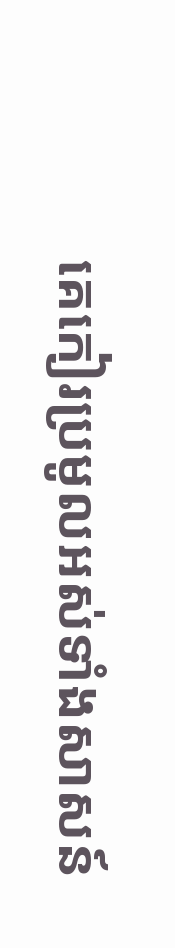គេកៀរប្រមូលអស់ទាំងសាសន៍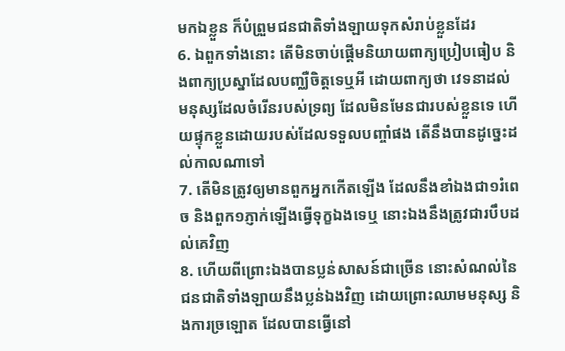មកឯខ្លួន ក៏បំព្រួមជនជាតិទាំងឡាយទុកសំរាប់ខ្លួនដែរ
6. ឯពួកទាំងនោះ តើមិនចាប់ផ្តើមនិយាយពាក្យប្រៀបធៀប និងពាក្យប្រស្នាដែលបញ្ឈឺចិត្តទេឬអី ដោយពាក្យថា វេទនាដល់មនុស្សដែលចំរើនរបស់ទ្រព្យ ដែលមិនមែនជារបស់ខ្លួនទេ ហើយផ្ទុកខ្លួនដោយរបស់ដែលទទួលបញ្ចាំផង តើនឹងបានដូច្នេះដល់កាលណាទៅ
7. តើមិនត្រូវឲ្យមានពួកអ្នកកើតឡើង ដែលនឹងខាំឯងជា១រំពេច និងពួក១ភ្ញាក់ឡើងធ្វើទុក្ខឯងទេឬ នោះឯងនឹងត្រូវជារបឹបដល់គេវិញ
8. ហើយពីព្រោះឯងបានប្លន់សាសន៍ជាច្រើន នោះសំណល់នៃជនជាតិទាំងឡាយនឹងប្លន់ឯងវិញ ដោយព្រោះឈាមមនុស្ស និងការច្រឡោត ដែលបានធ្វើនៅ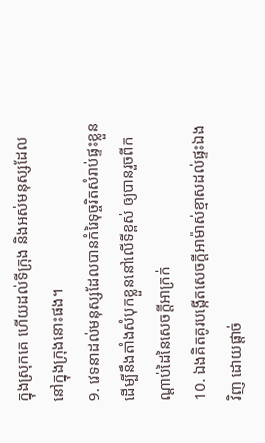ក្នុងស្រុកគេ ហើយដល់ទីក្រុង និងអស់មនុស្សដែលនៅក្នុងក្រុងនោះផង។
9. វេទនាដល់មនុស្សដែលបានកំរៃទុច្ចរិតសំរាប់ផ្ទះខ្លួន ដើម្បីនឹងតាំងសំបុកខ្លួននៅលើទីខ្ពស់ ឲ្យបានរួចពីកណ្តាប់ដៃនៃសេចក្ដីអាក្រក់
10. ឯងគិតគូរបង្កើតសេចក្ដីអាម៉ាស់ខ្មាសដល់ផ្ទះឯងវិញ ដោយផ្តាច់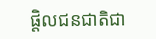ផ្តិលជនជាតិជា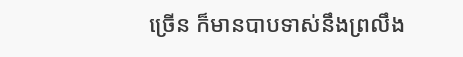ច្រើន ក៏មានបាបទាស់នឹងព្រលឹង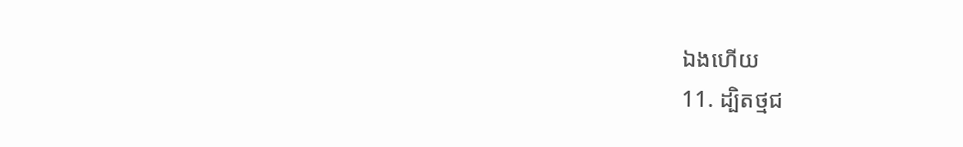ឯងហើយ
11. ដ្បិតថ្មជ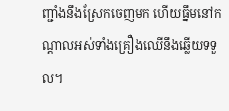ញ្ជាំងនឹងស្រែកចេញមក ហើយធ្នឹមនៅកណ្តាលអស់ទាំងគ្រឿងឈើនឹងឆ្លើយទទួល។